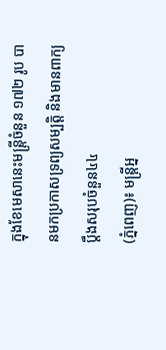ក្នុងខែមេសានេះមន្ត្រីចំនួន ១៧២ រូប បានមកប្រកាសទ្រព្យសម្បត្តិ និងមានពាក្យប្តឹងសរុបចំនួន៤៤
(ភ្នំពេញ)៖ មន្រ្តីអ្ន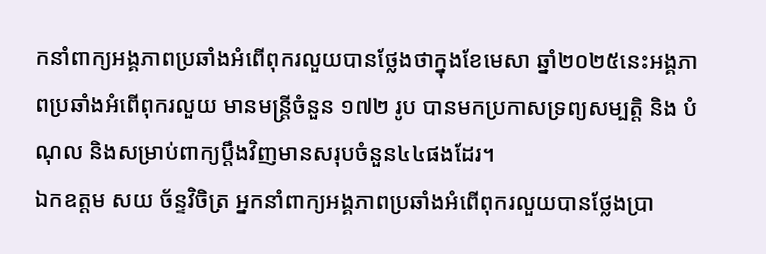កនាំពាក្យអង្គភាពប្រឆាំងអំពើពុករលួយបានថ្លែងថាក្នុងខែមេសា ឆ្នាំ២០២៥នេះអង្គភាពប្រឆាំងអំពើពុករលួយ មានមន្ត្រីចំនួន ១៧២ រូប បានមកប្រកាសទ្រព្យសម្បត្តិ និង បំណុល និងសម្រាប់ពាក្យប្តឹងវិញមានសរុបចំនួន៤៤ផងដែរ។
ឯកឧត្តម សយ ច័ន្ទវិចិត្រ អ្នកនាំពាក្យអង្គភាពប្រឆាំងអំពើពុករលួយបានថ្លែងប្រា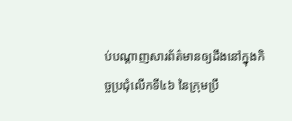ប់បណ្តាញសារព័ត៌មានឲ្យដឹងនៅក្នុងកិច្ចប្រជុំលើកទី៤៦ នៃក្រុមប្រឹ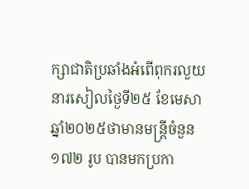ក្សាជាតិប្រឆាំងអំពើពុករលួយនារសៀលថ្ងៃទី២៥ ខែមេសា ឆ្នាំ២០២៥ថាមានមន្ត្រីចំនួន ១៧២ រូប បានមកប្រកា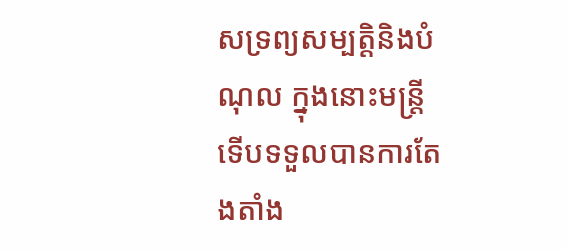សទ្រព្យសម្បត្តិនិងបំណុល ក្នុងនោះមន្ត្រីទើបទទួលបានការតែងតាំង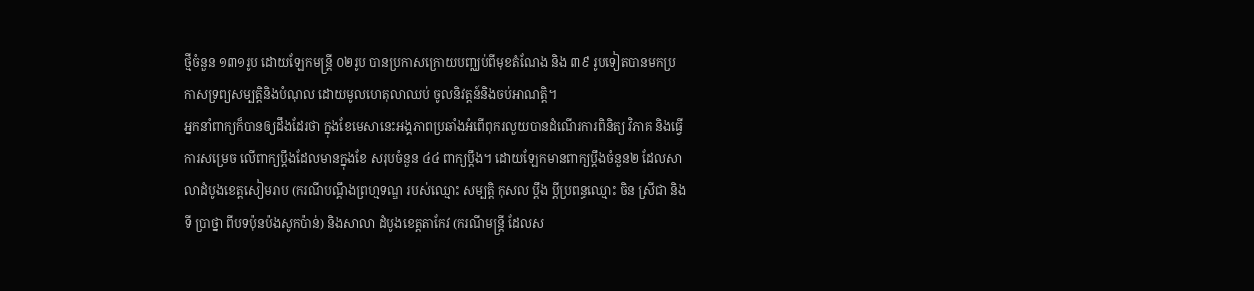ថ្មីចំនួន ១៣១រូប ដោយឡែកមន្ត្រី ០២រូប បានប្រកាសក្រោយបញ្ឈប់ពីមុខតំណែង និង ៣៩ រូបទៀតបានមកប្រកាសទ្រព្យសម្បត្តិនិងបំណុល ដោយមូលហេតុលាឈប់ ចូលនិវត្តន៍និងចប់អាណត្តិ។
អ្នកនាំពាក្យក៏បានឲ្យដឹងដែរថា ក្នុងខែមេសានេះអង្គភាពប្រឆាំងអំពើពុករលួយបានដំណើរការពិនិត្យ វិភាគ និងធ្វើការសម្រេច លើពាក្យប្ដឹងដែលមានក្នុងខែ សរុបចំនួន ៤៤ ពាក្យប្ដឹង។ ដោយឡែកមានពាក្យប្ដឹងចំនួន២ ដែលសាលាដំបូងខេត្តសៀមរាប (ករណីបណ្តឹងព្រហ្មទណ្ឌ របស់ឈ្មោះ សម្បត្តិ កុសល ប្តឹង ប្តីប្រពន្ធឈ្មោះ ចិន ស្រីជា និង ទី ប្រាថ្នា ពីបទប៉ុនប៉ងសូកប៉ាន់) និងសាលា ដំបូងខេត្តតាកែវ (ករណីមន្ត្រី ដែលស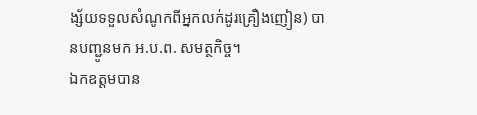ង្ស័យទទួលសំណូកពីអ្នកលក់ដូរគ្រឿងញៀន) បានបញ្ជូនមក អ.ប.ព. សមត្ថកិច្ច។
ឯកឧត្តមបាន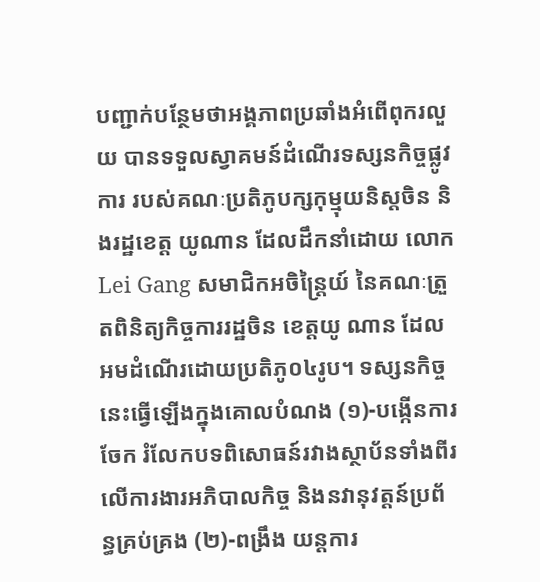បញ្ជាក់បន្ថែមថាអង្គភាពប្រឆាំងអំពើពុករលួយ បានទទួលស្វាគមន៍ដំណើរទស្សនកិច្ចផ្លូវការ របស់គណៈប្រតិភូបក្សកុម្មុយនិស្តចិន និងរដ្ឋខេត្ត យូណាន ដែលដឹកនាំដោយ លោក Lei Gang សមាជិកអចិន្ត្រៃយ៍ នៃគណៈត្រួតពិនិត្យកិច្ចការរដ្ឋចិន ខេត្តយូ ណាន ដែលអមដំណើរដោយប្រតិភូ០៤រូប។ ទស្សនកិច្ចនេះធ្វើឡើងក្នុងគោលបំណង (១)-បង្កើនការចែក រំលែកបទពិសោធន៍រវាងស្ថាប័នទាំងពីរ លើការងារអភិបាលកិច្ច និងនវានុវត្តន៍ប្រព័ន្ធគ្រប់គ្រង (២)-ពង្រឹង យន្តការ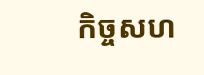កិច្ចសហ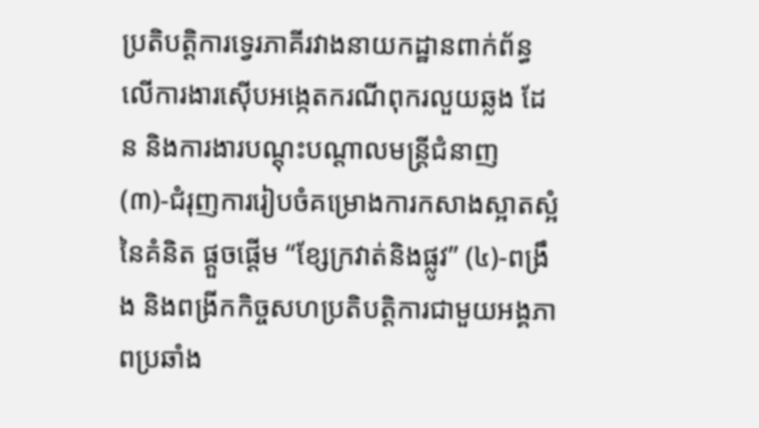ប្រតិបត្តិការទ្វេរភាគីរវាងនាយកដ្ឋានពាក់ព័ន្ធ លើការងារស៊ើបអង្កេតករណីពុករលួយឆ្លង ដែន និងការងារបណ្តុះបណ្តាលមន្ត្រីជំនាញ (៣)-ជំរុញការរៀបចំគម្រោងការកសាងស្អាតស្អំ នៃគំនិត ផ្តួចផ្តើម “ខ្សែក្រវាត់និងផ្លូវ” (៤)-ពង្រឹង និងពង្រីកកិច្ចសហប្រតិបត្តិការជាមួយអង្គភាពប្រឆាំង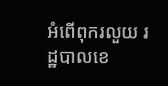អំពើពុករលួយ រដ្ឋបាលខេ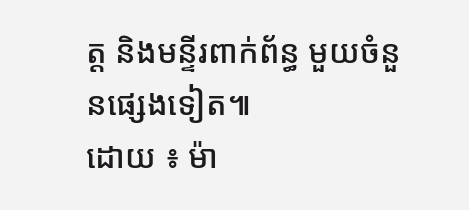ត្ត និងមន្ទីរពាក់ព័ន្ធ មួយចំនួនផ្សេងទៀត៕
ដោយ ៖ ម៉ា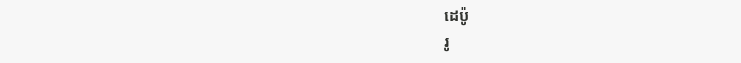ដេប៉ូ
រូ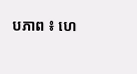បភាព ៖ ហេ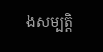ងសម្បត្តិ